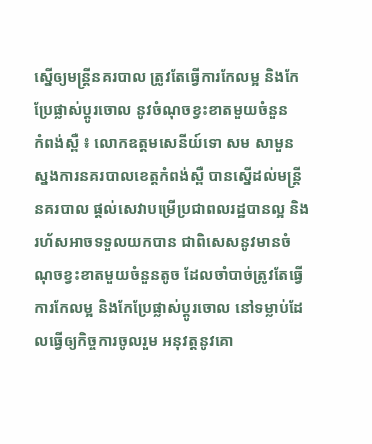ស្នើឲ្យមន្រ្តីនគរបាល ត្រូវតែធ្វើការកែលម្អ និងកែប្រែផ្លាស់ប្ដូរចោល នូវចំណុចខ្វះខាតមួយចំនួន
កំពង់ស្ពឺ ៖ លោកឧត្ដមសេនីយ៍ទោ សម សាមួន ស្នងការនគរបាលខេត្តកំពង់ស្ពឺ បានស្នើដល់មន្រ្តីនគរបាល ផ្ដល់សេវាបម្រើប្រជាពលរដ្ឋបានល្អ និងរហ័សអាចទទួលយកបាន ជាពិសេសនូវមានចំណុចខ្វះខាតមួយចំនួនតូច ដែលចាំបាច់ត្រូវតែធ្វើការកែលម្អ និងកែប្រែផ្លាស់ប្ដូរចោល នៅទម្លាប់ដែលធ្វើឲ្យកិច្ចការចូលរួម អនុវត្ដនូវគោ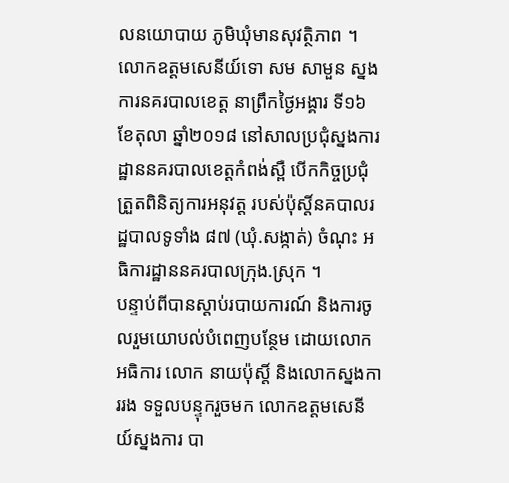លនយោបាយ ភូមិឃុំមានសុវត្ថិភាព ។
លោកឧត្ដមសេនីយ៍ទោ សម សាមួន ស្នងការនគរបាលខេត្ត នាព្រឹកថៃ្ងអង្គារ ទី១៦ ខែតុលា ឆ្នាំ២០១៨ នៅសាលប្រជុំស្នងការដ្ឋាននគរបាលខេត្ដកំពង់ស្ពឺ បើកកិច្ចប្រជុំត្រួតពិនិត្យការអនុវត្ដ របស់ប៉ុស្ដិ៍នគបាលរដ្ឋបាលទូទាំង ៨៧ (ឃុំ.សង្កាត់) ចំណុះ អធិការដ្ឋាននគរបាលក្រុង.ស្រុក ។
បន្ទាប់ពីបានស្ដាប់របាយការណ៍ និងការចូលរួមយោបល់បំពេញបន្ថែម ដោយលោក អធិការ លោក នាយប៉ុស្ដិ៍ និងលោកស្នងការរង ទទួលបន្ទុករួចមក លោកឧត្ដមសេនីយ៍ស្នងការ បា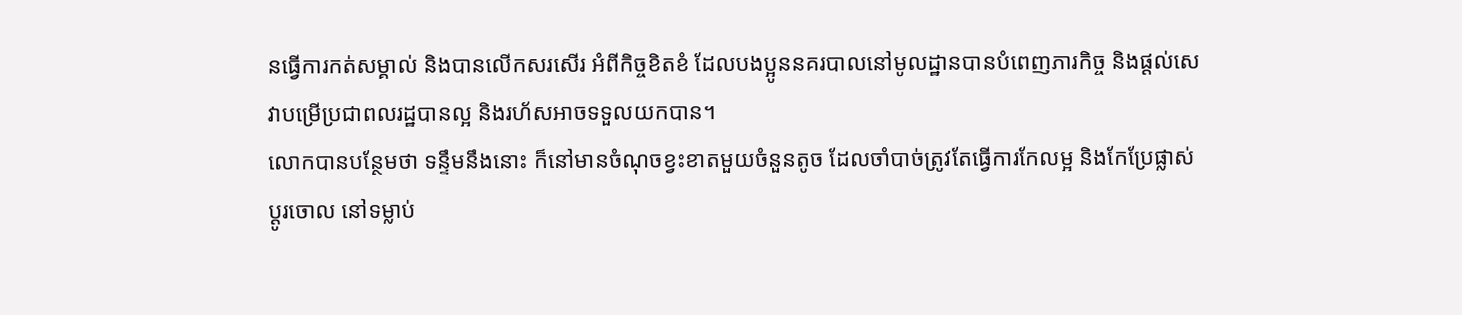នធ្វើការកត់សម្គាល់ និងបានលើកសរសើរ អំពីកិច្ចខិតខំ ដែលបងប្អូននគរបាលនៅមូលដ្ឋានបានបំពេញភារកិច្ច និងផ្ដល់សេវាបម្រើប្រជាពលរដ្ឋបានល្អ និងរហ័សអាចទទួលយកបាន។
លោកបានបន្ថែមថា ទន្ទឹមនឹងនោះ ក៏នៅមានចំណុចខ្វះខាតមួយចំនួនតូច ដែលចាំបាច់ត្រូវតែធ្វើការកែលម្អ និងកែប្រែផ្លាស់ប្ដូរចោល នៅទម្លាប់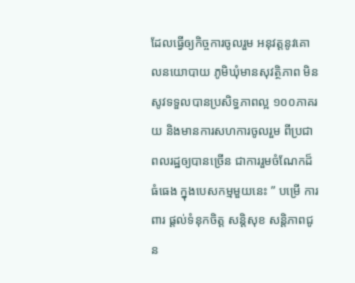ដែលធ្វើឲ្យកិច្ចការចូលរួម អនុវត្ដនូវគោលនយោបាយ ភូមិឃុំមានសុវត្ថិភាព មិនសូវទទួលបានប្រសិទ្ធភាពល្អ ១០០ភាគរយ និងមានការសហការចូលរួម ពីប្រជាពលរដ្ឋឲ្យបានច្រើន ជាការរួមចំណែកដ៏ធំធេង ក្នុងបេសកម្មមួយនេះ ” បម្រើ ការពារ ផ្ដល់ទំនុកចិត្ដ សន្ដិសុខ សន្ដិភាពជូន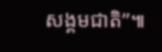សង្គមជាតិ”៕